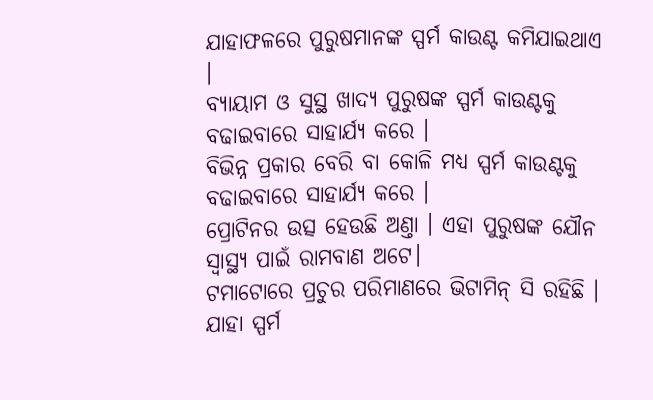ଯାହାଫଳରେ ପୁରୁଷମାନଙ୍କ ସ୍ପର୍ମ କାଉଣ୍ଟ କମିଯାଇଥାଏ ।
ବ୍ୟାୟାମ ଓ ସୁସ୍ଥ ଖାଦ୍ୟ ପୁରୁଷଙ୍କ ସ୍ପର୍ମ କାଉଣ୍ଟକୁ ବଢାଇବାରେ ସାହାର୍ଯ୍ୟ କରେ ।
ବିଭିନ୍ନ ପ୍ରକାର ବେରି ବା କୋଳି ମଧ୍ୟ ସ୍ପର୍ମ କାଉଣ୍ଟକୁ ବଢାଇବାରେ ସାହାର୍ଯ୍ୟ କରେ ।
ପ୍ରୋଟିନର ଉତ୍ସ ହେଉଛି ଅଣ୍ତା । ଏହା ପୁରୁଷଙ୍କ ଯୌନ ସ୍ବାସ୍ଥ୍ୟ ପାଇଁ ରାମବାଣ ଅଟେ।
ଟମାଟୋରେ ପ୍ରଚୁର ପରିମାଣରେ ଭିଟାମିନ୍ ସି ରହିଛି । ଯାହା ସ୍ପର୍ମ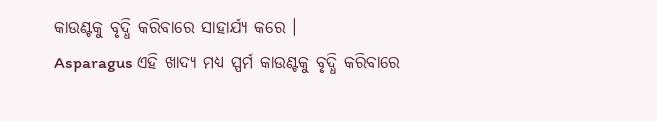କାଉଣ୍ଟକୁ ବୃଦ୍ଧି କରିବାରେ ସାହାର୍ଯ୍ୟ କରେ ।
Asparagus ଏହି ଖାଦ୍ୟ ମଧ୍ୟ ସ୍ପର୍ମ କାଉଣ୍ଟକୁ ବୃଦ୍ଧି କରିବାରେ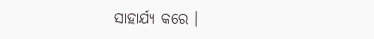ସାହାର୍ଯ୍ୟ କରେ ।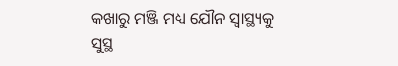କଖାରୁ ମଞ୍ଜି ମଧ୍ୟ ଯୌନ ସ୍ବାସ୍ଥ୍ୟକୁ ସୁସ୍ଥ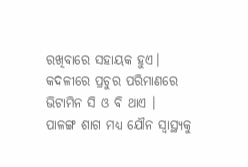ରଖିବାରେ ସହାୟକ ହୁଏ।
କଦଳୀରେ ପ୍ରଚୁର ପରିମାଣରେ ଭିଟାମିନ ସି ଓ ବି ଥାଏ ।
ପାଳଙ୍ଗ ଶାଗ ମଧ୍ୟ ଯୌନ ସ୍ବାସ୍ଥ୍ୟକୁ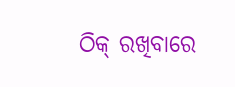ଠିକ୍ ରଖିବାରେ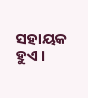ସହାୟକ ହୁଏ ।